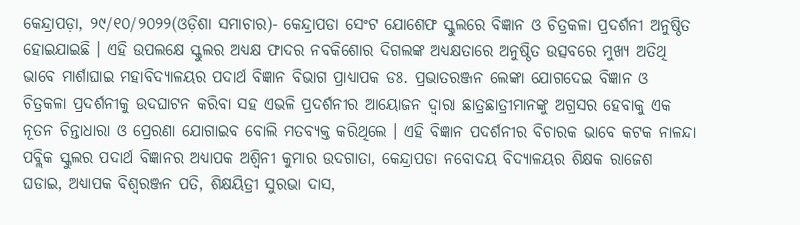କେନ୍ଦ୍ରାପଡ଼ା, ୨୯/୧୦/୨୦୨୨(ଓଡ଼ିଶା ସମାଚାର)- କେନ୍ଦ୍ରାପଡା ସେଂଟ ଯୋଶେଫ ସ୍କୁଲରେ ବିଜ୍ଞାନ ଓ ଚିତ୍ରକଳା ପ୍ରଦର୍ଶନୀ ଅନୁଷ୍ଠିତ ହୋଇଯାଇଛି । ଏହି ଉପଲକ୍ଷେ ସ୍କୁଲର ଅଧ୍ୟକ୍ଷ ଫାଦର ନବକିଶୋର ଦିଗଲଙ୍କ ଅଧ୍ୟକ୍ଷତାରେ ଅନୁଷ୍ଠିତ ଉତ୍ସବରେ ମୁଖ୍ୟ ଅତିଥି ଭାବେ ମାର୍ଶାଘାଇ ମହାବିଦ୍ୟାଳୟର ପଦାର୍ଥ ବିଜ୍ଞାନ ବିଭାଗ ପ୍ରାଧ୍ୟାପକ ଡଃ. ପ୍ରଭାତରଞ୍ଜନ ଲେଙ୍କା ଯୋଗଦେଇ ବିଜ୍ଞାନ ଓ ଚିତ୍ରକଳା ପ୍ରଦର୍ଶନୀକୁ ଉଦଘାଟନ କରିବା ସହ ଏଭଳି ପ୍ରଦର୍ଶନୀର ଆୟୋଜନ ଦ୍ୱାରା ଛାତ୍ରଛାତ୍ରୀମାନଙ୍କୁ ଅଗ୍ରସର ହେବାକୁ ଏକ ନୂତନ ଚିନ୍ତାଧାରା ଓ ପ୍ରେରଣା ଯୋଗାଇବ ବୋଲି ମତବ୍ୟକ୍ତ କରିଥିଲେ । ଏହି ବିଜ୍ଞାନ ପଦର୍ଶନୀର ବିଚାରକ ଭାବେ କଟକ ନାଳନ୍ଦା ପବ୍ଲିକ ସ୍କୁଲର ପଦାର୍ଥ ବିଜ୍ଞାନର ଅଧ୍ୟାପକ ଅଶ୍ୱିନୀ କୁମାର ଉଦଗାତା, କେନ୍ଦ୍ରାପଡା ନବୋଦୟ ବିଦ୍ୟାଳୟର ଶିକ୍ଷକ ରାଜେଶ ଘଡାଇ, ଅଧ୍ୟାପକ ବିଶ୍ୱରଞ୍ଜନ ପତି, ଶିକ୍ଷୟିତ୍ରୀ ସୁରଭା ଦାସ,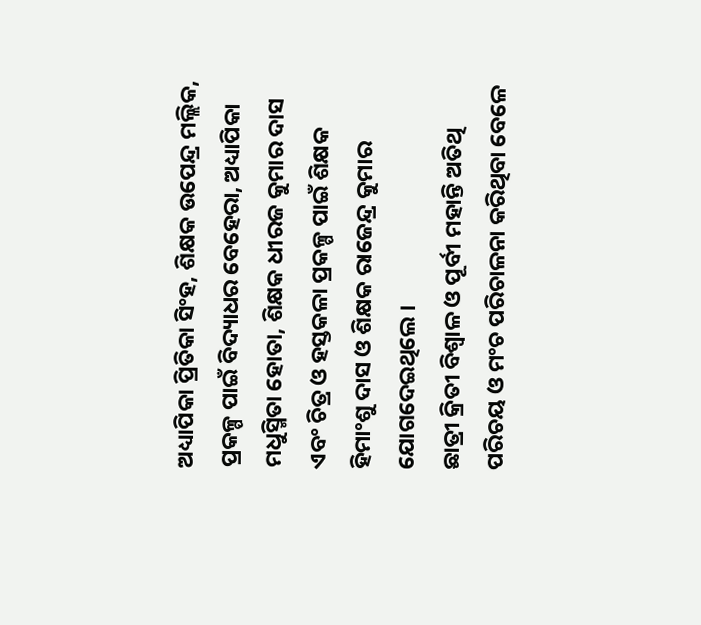ଅଧ୍ୟାପିକା ପ୍ରିତିକା ସିଂହ, ଶିକ୍ଷକ ଉପେନ୍ଦ୍ର ମଲ୍ଲିକ, ପ୍ରକଳ୍ପ ପାଇଁ ବିଦ୍ୟାଧର ବେହେରା, ଅଧ୍ୟାପିକା ମଧୁସ୍ମିତା ହୋତା, ଶିକ୍ଷକ ଧୀରଜ କୁମାର ଦାସ ଏବଂ ଚିତ୍ର ଓ ହସ୍ତକଳା ପ୍ରକଳ୍ପ ପାଇଁ ଶିକ୍ଷକ ହିମାଂଶୁ ଦାସ ଓ ଶିକ୍ଷକ ରାଜେନ୍ଦ୍ର କୁମାର ଯୋଗଦେଇଥିଲେ ।
ଛାତ୍ରୀ କ୍ରିତୀ ବିଶ୍ୱାଳ ଓ ପୂର୍ବୀ ମହାନ୍ତି ଅତିଥି ପରିଚୟ ଓ ମଂଚ ପରିଚାଳନା କରିଥିବା ବେଳେ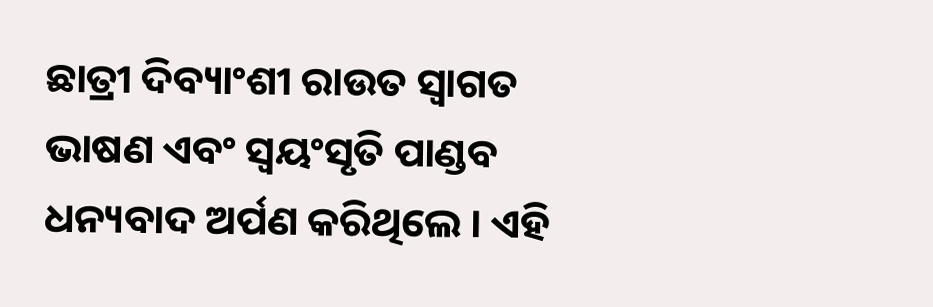ଛାତ୍ରୀ ଦିବ୍ୟାଂଶୀ ରାଉତ ସ୍ୱାଗତ ଭାଷଣ ଏବଂ ସ୍ୱୟଂସୃତି ପାଣ୍ଡବ ଧନ୍ୟବାଦ ଅର୍ପଣ କରିଥିଲେ । ଏହି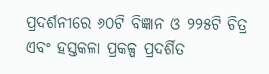ପ୍ରଦର୍ଶନୀରେ ୬୦ଟି ବିଜ୍ଞାନ ଓ ୨୨୫ଟି ଚିତ୍ର ଏବଂ ହସ୍ତକଳା ପ୍ରକଳ୍ପ ପ୍ରଦର୍ଶିତ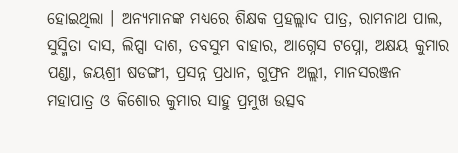ହୋଇଥିଲା । ଅନ୍ୟମାନଙ୍କ ମଧ୍ୟରେ ଶିକ୍ଷକ ପ୍ରହଲ୍ଲାଦ ପାତ୍ର, ରାମନାଥ ପାଲ, ସୁସ୍ମିତା ଦାସ, ଲିପ୍ସା ଦାଶ, ତବସୁମ ବାହାର, ଆଗ୍ନେସ ଟପ୍ନୋ, ଅକ୍ଷୟ କୁମାର ପଣ୍ଡା, ଜୟଶ୍ରୀ ଷଡଙ୍ଗୀ, ପ୍ରସନ୍ନ ପ୍ରଧାନ, ଗୁଫ୍ରନ ଅଲ୍ଲୀ, ମାନସରଞ୍ଜନ ମହାପାତ୍ର ଓ କିଶୋର କୁମାର ସାହୁ ପ୍ରମୁଖ ଉତ୍ସବ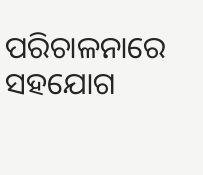ପରିଚାଳନାରେ ସହଯୋଗ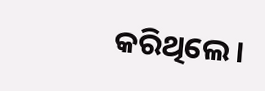କରିଥିଲେ ।